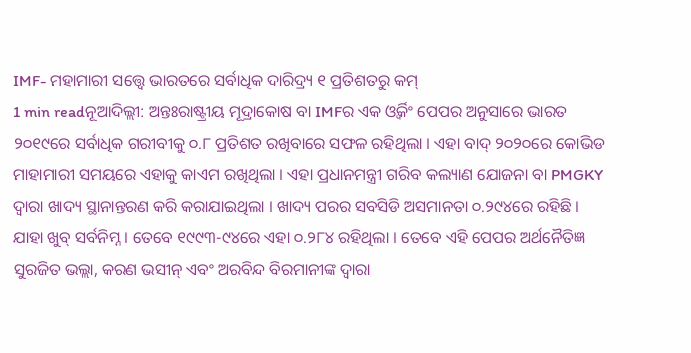IMF- ମହାମାରୀ ସତ୍ତ୍ୱେ ଭାରତରେ ସର୍ବାଧିକ ଦାରିଦ୍ର୍ୟ ୧ ପ୍ରତିଶତରୁ କମ୍
1 min readନୂଆଦିଲ୍ଲୀ: ଅନ୍ତଃରାଷ୍ଟ୍ରୀୟ ମୂଦ୍ରାକୋଷ ବା IMFର ଏକ ଓ୍ୱର୍କିଂ ପେପର ଅନୁସାରେ ଭାରତ ୨୦୧୯ରେ ସର୍ବାଧିକ ଗରୀବୀକୁ ୦.୮ ପ୍ରତିଶତ ରଖିବାରେ ସଫଳ ରହିଥିଲା । ଏହା ବାଦ୍ ୨୦୨୦ରେ କୋଭିଡ ମାହାମାରୀ ସମୟରେ ଏହାକୁ କାଏମ ରଖିଥିଲା । ଏହା ପ୍ରଧାନମନ୍ତ୍ରୀ ଗରିବ କଲ୍ୟାଣ ଯୋଜନା ବା PMGKY ଦ୍ୱାରା ଖାଦ୍ୟ ସ୍ଥାନାନ୍ତରଣ କରି କରାଯାଇଥିଲା । ଖାଦ୍ୟ ପରର ସବସିଡି ଅସମାନତା ୦.୨୯୪ରେ ରହିଛି । ଯାହା ଖୁବ୍ ସର୍ବନିମ୍ନ । ତେବେ ୧୯୯୩-୯୪ରେ ଏହା ୦.୨୮୪ ରହିଥିଲା । ତେବେ ଏହି ପେପର ଅର୍ଥନୈତିଜ୍ଞ ସୁରଜିତ ଭଲ୍ଲା, କରଣ ଭସୀନ୍ ଏବଂ ଅରବିନ୍ଦ ବିରମାନୀଙ୍କ ଦ୍ୱାରା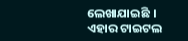ଲେଖାଯାଇଛି । ଏହାର ଟାଇଟଲ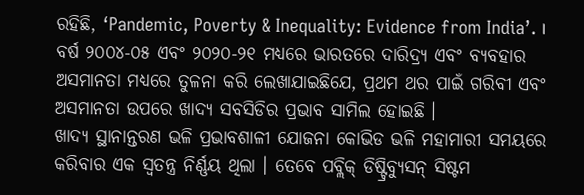ରହିଛି, ‘Pandemic, Poverty & Inequality: Evidence from India’. ।
ବର୍ଷ ୨୦୦୪-୦୫ ଏବଂ ୨୦୨୦-୨୧ ମଧ୍ୟରେ ଭାରତରେ ଦାରିଦ୍ର୍ୟ ଏବଂ ବ୍ୟବହାର ଅସମାନତା ମଧ୍ୟରେ ତୁଳନା କରି ଲେଖାଯାଇଛିଯେ, ପ୍ରଥମ ଥର ପାଇଁ ଗରିବୀ ଏବଂ ଅସମାନତା ଉପରେ ଖାଦ୍ୟ ସବସିଡିର ପ୍ରଭାବ ସାମିଲ ହୋଇଛି ।
ଖାଦ୍ୟ ସ୍ଥାନାନ୍ତରଣ ଭଳି ପ୍ରଭାବଶାଳୀ ଯୋଜନା କୋଭିଡ ଭଳି ମହାମାରୀ ସମୟରେ କରିବାର ଏକ ସ୍ୱତନ୍ତ୍ର ନିର୍ଣ୍ଣୟ ଥିଲା । ତେବେ ପବ୍ଲିକ୍ ଡିଷ୍ଟ୍ରିବ୍ୟୁସନ୍ ସିଷ୍ଟମ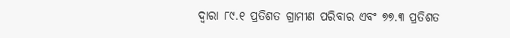ଦ୍ୱାରା ୮୯.୧ ପ୍ରତିଶତ ଗ୍ରାମୀଣ ପରିବାର ଏବଂ ୭୭.୩ ପ୍ରତିଶତ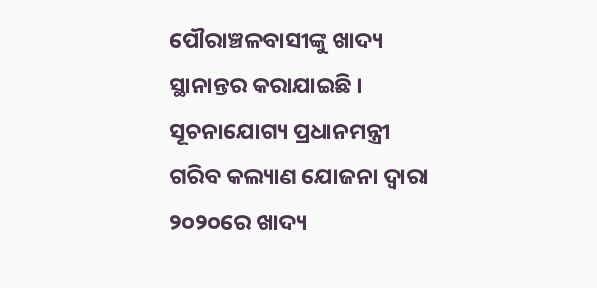ପୌରାଞ୍ଚଳବାସୀଙ୍କୁ ଖାଦ୍ୟ ସ୍ଥାନାନ୍ତର କରାଯାଇଛି ।
ସୂଚନାଯୋଗ୍ୟ ପ୍ରଧାନମନ୍ତ୍ରୀ ଗରିବ କଲ୍ୟାଣ ଯୋଜନା ଦ୍ୱାରା ୨୦୨୦ରେ ଖାଦ୍ୟ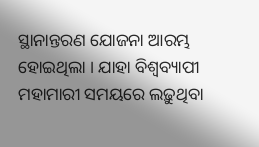ସ୍ଥାନାନ୍ତରଣ ଯୋଜନା ଆରମ୍ଭ ହୋଇଥିଲା । ଯାହା ବିଶ୍ୱବ୍ୟାପୀ ମହାମାରୀ ସମୟରେ ଲଢ଼ୁଥିବା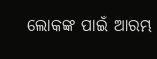ଲୋକଙ୍କ ପାଇଁ ଆରମ୍ଭ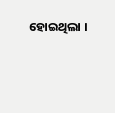ହୋଇଥିଲା ।